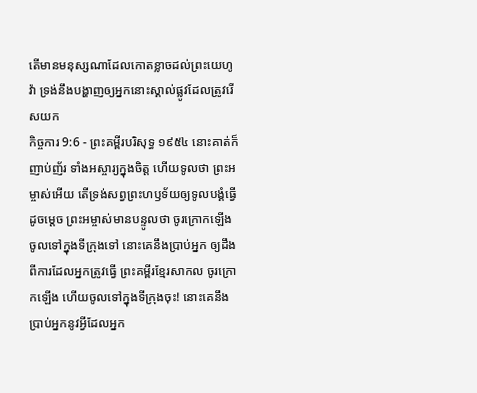តើមានមនុស្សណាដែលកោតខ្លាចដល់ព្រះយេហូវ៉ា ទ្រង់នឹងបង្ហាញឲ្យអ្នកនោះស្គាល់ផ្លូវដែលត្រូវរើសយក
កិច្ចការ 9:6 - ព្រះគម្ពីរបរិសុទ្ធ ១៩៥៤ នោះគាត់ក៏ញាប់ញ័រ ទាំងអស្ចារ្យក្នុងចិត្ត ហើយទូលថា ព្រះអម្ចាស់អើយ តើទ្រង់សព្វព្រះហឫទ័យឲ្យទូលបង្គំធ្វើដូចម្តេច ព្រះអម្ចាស់មានបន្ទូលថា ចូរក្រោកឡើងចូលទៅក្នុងទីក្រុងទៅ នោះគេនឹងប្រាប់អ្នក ឲ្យដឹងពីការដែលអ្នកត្រូវធ្វើ ព្រះគម្ពីរខ្មែរសាកល ចូរក្រោកឡើង ហើយចូលទៅក្នុងទីក្រុងចុះ! នោះគេនឹងប្រាប់អ្នកនូវអ្វីដែលអ្នក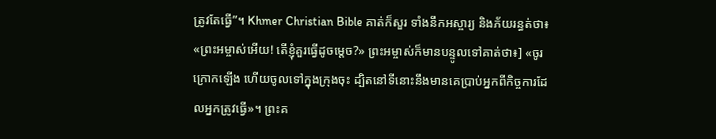ត្រូវតែធ្វើ”។ Khmer Christian Bible គាត់ក៏សួរ ទាំងនឹកអស្ចារ្យ និងភ័យរន្ធត់ថា៖ «ព្រះអម្ចាស់អើយ! តើខ្ញុំគួរធ្វើដូចម្ដេច?» ព្រះអម្ចាស់ក៏មានបន្ទូលទៅគាត់ថា៖] «ចូរក្រោកឡើង ហើយចូលទៅក្នុងក្រុងចុះ ដ្បិតនៅទីនោះនឹងមានគេប្រាប់អ្នកពីកិច្ចការដែលអ្នកត្រូវធ្វើ»។ ព្រះគ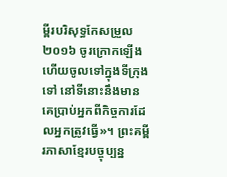ម្ពីរបរិសុទ្ធកែសម្រួល ២០១៦ ចូរក្រោកឡើង ហើយចូលទៅក្នុងទីក្រុងទៅ នៅទីនោះនឹងមានគេប្រាប់អ្នកពីកិច្ចការដែលអ្នកត្រូវធ្វើ»។ ព្រះគម្ពីរភាសាខ្មែរបច្ចុប្បន្ន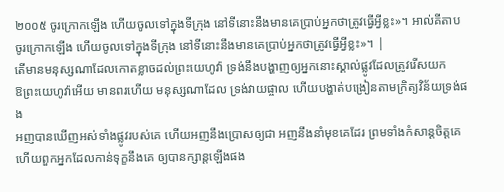២០០៥ ចូរក្រោកឡើង ហើយចូលទៅក្នុងទីក្រុង នៅទីនោះនឹងមានគេប្រាប់អ្នកថាត្រូវធ្វើអ្វីខ្លះ»។ អាល់គីតាប ចូរក្រោកឡើង ហើយចូលទៅក្នុងទីក្រុង នៅទីនោះនឹងមានគេប្រាប់អ្នកថាត្រូវធ្វើអ្វីខ្លះ»។ |
តើមានមនុស្សណាដែលកោតខ្លាចដល់ព្រះយេហូវ៉ា ទ្រង់នឹងបង្ហាញឲ្យអ្នកនោះស្គាល់ផ្លូវដែលត្រូវរើសយក
ឱព្រះយេហូវ៉ាអើយ មានពរហើយ មនុស្សណាដែល ទ្រង់វាយផ្ចាល ហើយបង្ហាត់បង្រៀនតាមក្រិត្យវិន័យទ្រង់ផង
អញបានឃើញអស់ទាំងផ្លូវរបស់គេ ហើយអញនឹងប្រោសឲ្យជា អញនឹងនាំមុខគេដែរ ព្រមទាំងកំសាន្តចិត្តគេ ហើយពួកអ្នកដែលកាន់ទុក្ខនឹងគេ ឲ្យបានក្សាន្តឡើងផង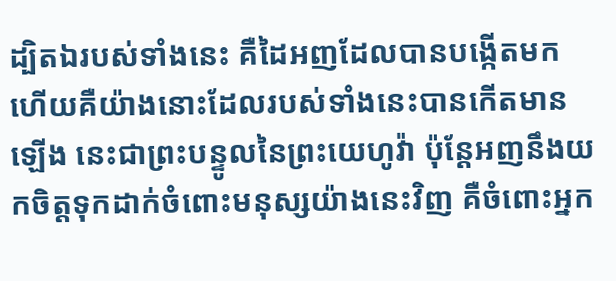ដ្បិតឯរបស់ទាំងនេះ គឺដៃអញដែលបានបង្កើតមក ហើយគឺយ៉ាងនោះដែលរបស់ទាំងនេះបានកើតមានឡើង នេះជាព្រះបន្ទូលនៃព្រះយេហូវ៉ា ប៉ុន្តែអញនឹងយកចិត្តទុកដាក់ចំពោះមនុស្សយ៉ាងនេះវិញ គឺចំពោះអ្នក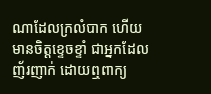ណាដែលក្រលំបាក ហើយមានចិត្តខ្ទេចខ្ទាំ ជាអ្នកដែលញ័រញាក់ ដោយឮពាក្យ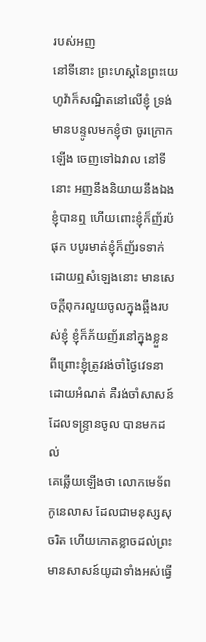របស់អញ
នៅទីនោះ ព្រះហស្តនៃព្រះយេហូវ៉ាក៏សណ្ឋិតនៅលើខ្ញុំ ទ្រង់មានបន្ទូលមកខ្ញុំថា ចូរក្រោកឡើង ចេញទៅឯវាល នៅទីនោះ អញនឹងនិយាយនឹងឯង
ខ្ញុំបានឮ ហើយពោះខ្ញុំក៏ញ័រប៉ផុក បបូរមាត់ខ្ញុំក៏ញ័រទទាក់ ដោយឮសំឡេងនោះ មានសេចក្ដីពុករលួយចូលក្នុងឆ្អឹងរបស់ខ្ញុំ ខ្ញុំក៏ភ័យញ័រនៅក្នុងខ្លួន ពីព្រោះខ្ញុំត្រូវរង់ចាំថ្ងៃវេទនាដោយអំណត់ គឺរង់ចាំសាសន៍ដែលទន្ទ្រានចូល បានមកដល់
គេឆ្លើយឡើងថា លោកមេទ័ពកូនេលាស ដែលជាមនុស្សសុចរិត ហើយកោតខ្លាចដល់ព្រះ មានសាសន៍យូដាទាំងអស់ធ្វើ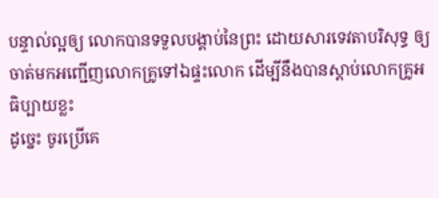បន្ទាល់ល្អឲ្យ លោកបានទទួលបង្គាប់នៃព្រះ ដោយសារទេវតាបរិសុទ្ធ ឲ្យចាត់មកអញ្ជើញលោកគ្រូទៅឯផ្ទះលោក ដើម្បីនឹងបានស្តាប់លោកគ្រូអធិប្បាយខ្លះ
ដូច្នេះ ចូរប្រើគេ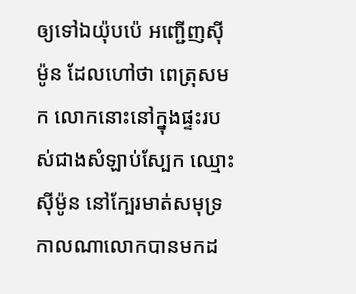ឲ្យទៅឯយ៉ុបប៉េ អញ្ជើញស៊ីម៉ូន ដែលហៅថា ពេត្រុសមក លោកនោះនៅក្នុងផ្ទះរបស់ជាងសំឡាប់ស្បែក ឈ្មោះស៊ីម៉ូន នៅក្បែរមាត់សមុទ្រ កាលណាលោកបានមកដ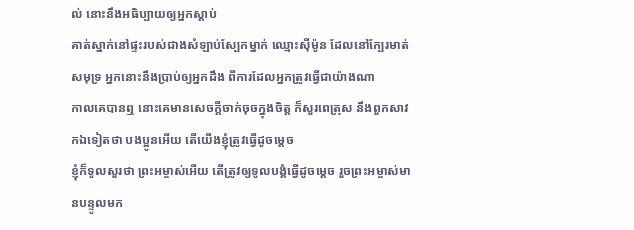ល់ នោះនឹងអធិប្បាយឲ្យអ្នកស្តាប់
គាត់ស្នាក់នៅផ្ទះរបស់ជាងសំឡាប់ស្បែកម្នាក់ ឈ្មោះស៊ីម៉ូន ដែលនៅក្បែរមាត់សមុទ្រ អ្នកនោះនឹងប្រាប់ឲ្យអ្នកដឹង ពីការដែលអ្នកត្រូវធ្វើជាយ៉ាងណា
កាលគេបានឮ នោះគេមានសេចក្ដីចាក់ចុចក្នុងចិត្ត ក៏សួរពេត្រុស នឹងពួកសាវកឯទៀតថា បងប្អូនអើយ តើយើងខ្ញុំត្រូវធ្វើដូចម្តេច
ខ្ញុំក៏ទូលសួរថា ព្រះអម្ចាស់អើយ តើត្រូវឲ្យទូលបង្គំធ្វើដូចម្តេច រួចព្រះអម្ចាស់មានបន្ទូលមក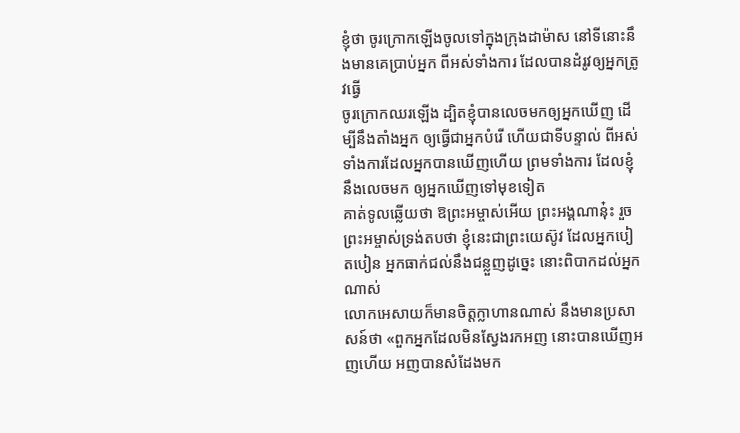ខ្ញុំថា ចូរក្រោកឡើងចូលទៅក្នុងក្រុងដាម៉ាស នៅទីនោះនឹងមានគេប្រាប់អ្នក ពីអស់ទាំងការ ដែលបានដំរូវឲ្យអ្នកត្រូវធ្វើ
ចូរក្រោកឈរឡើង ដ្បិតខ្ញុំបានលេចមកឲ្យអ្នកឃើញ ដើម្បីនឹងតាំងអ្នក ឲ្យធ្វើជាអ្នកបំរើ ហើយជាទីបន្ទាល់ ពីអស់ទាំងការដែលអ្នកបានឃើញហើយ ព្រមទាំងការ ដែលខ្ញុំនឹងលេចមក ឲ្យអ្នកឃើញទៅមុខទៀត
គាត់ទូលឆ្លើយថា ឱព្រះអម្ចាស់អើយ ព្រះអង្គណានុ៎ះ រួចព្រះអម្ចាស់ទ្រង់តបថា ខ្ញុំនេះជាព្រះយេស៊ូវ ដែលអ្នកបៀតបៀន អ្នកធាក់ជល់នឹងជន្លួញដូច្នេះ នោះពិបាកដល់អ្នកណាស់
លោកអេសាយក៏មានចិត្តក្លាហានណាស់ នឹងមានប្រសាសន៍ថា «ពួកអ្នកដែលមិនស្វែងរកអញ នោះបានឃើញអញហើយ អញបានសំដែងមក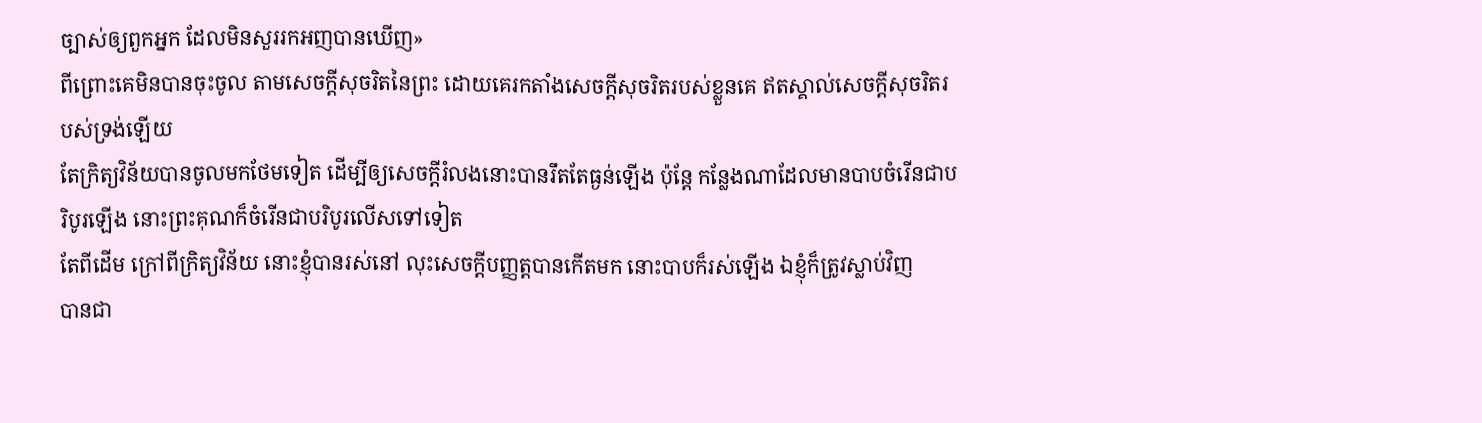ច្បាស់ឲ្យពួកអ្នក ដែលមិនសួររកអញបានឃើញ»
ពីព្រោះគេមិនបានចុះចូល តាមសេចក្ដីសុចរិតនៃព្រះ ដោយគេរកតាំងសេចក្ដីសុចរិតរបស់ខ្លួនគេ ឥតស្គាល់សេចក្ដីសុចរិតរបស់ទ្រង់ឡើយ
តែក្រិត្យវិន័យបានចូលមកថែមទៀត ដើម្បីឲ្យសេចក្ដីរំលងនោះបានរឹតតែធ្ងន់ឡើង ប៉ុន្តែ កន្លែងណាដែលមានបាបចំរើនជាបរិបូរឡើង នោះព្រះគុណក៏ចំរើនជាបរិបូរលើសទៅទៀត
តែពីដើម ក្រៅពីក្រិត្យវិន័យ នោះខ្ញុំបានរស់នៅ លុះសេចក្ដីបញ្ញត្តបានកើតមក នោះបាបក៏រស់ឡើង ឯខ្ញុំក៏ត្រូវស្លាប់វិញ
បានជា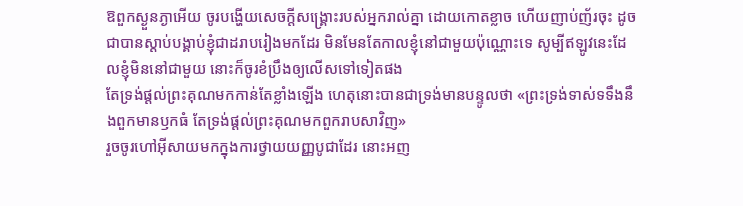ឱពួកស្ងួនភ្ងាអើយ ចូរបង្ហើយសេចក្ដីសង្គ្រោះរបស់អ្នករាល់គ្នា ដោយកោតខ្លាច ហើយញាប់ញ័រចុះ ដូចជាបានស្តាប់បង្គាប់ខ្ញុំជាដរាបរៀងមកដែរ មិនមែនតែកាលខ្ញុំនៅជាមួយប៉ុណ្ណោះទេ សូម្បីឥឡូវនេះដែលខ្ញុំមិននៅជាមួយ នោះក៏ចូរខំប្រឹងឲ្យលើសទៅទៀតផង
តែទ្រង់ផ្តល់ព្រះគុណមកកាន់តែខ្លាំងឡើង ហេតុនោះបានជាទ្រង់មានបន្ទូលថា «ព្រះទ្រង់ទាស់ទទឹងនឹងពួកមានឫកធំ តែទ្រង់ផ្តល់ព្រះគុណមកពួករាបសាវិញ»
រួចចូរហៅអ៊ីសាយមកក្នុងការថ្វាយយញ្ញបូជាដែរ នោះអញ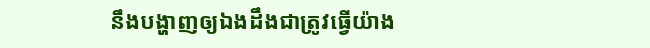នឹងបង្ហាញឲ្យឯងដឹងជាត្រូវធ្វើយ៉ាង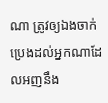ណា ត្រូវឲ្យឯងចាក់ប្រេងដល់អ្នកណាដែលអញនឹង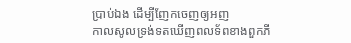ប្រាប់ឯង ដើម្បីញែកចេញឲ្យអញ
កាលសូលទ្រង់ទតឃើញពលទ័ពខាងពួកភី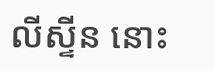លីស្ទីន នោះ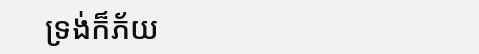ទ្រង់ក៏ភ័យ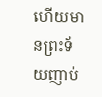ហើយមានព្រះទ័យញាប់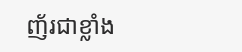ញ័រជាខ្លាំង